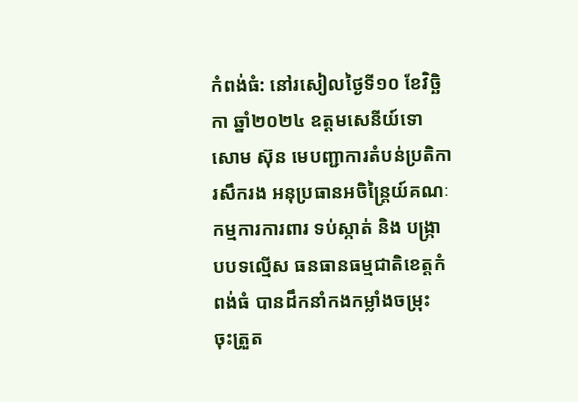កំពង់ធំ: នៅរសៀលថ្ងៃទី១០ ខែវិច្ឆិកា ឆ្នាំ២០២៤ ឧត្តមសេនីយ៍ទោ សោម ស៊ុន មេបញ្ជាការតំបន់ប្រតិការសឹករង អនុប្រធានអចិន្ត្រៃយ៍គណៈកម្មការការពារ ទប់ស្កាត់ និង បង្ក្រាបបទល្មើស ធនធានធម្មជាតិខេត្តកំពង់ធំ បានដឹកនាំកងកម្លាំងចម្រុះ ចុះត្រួត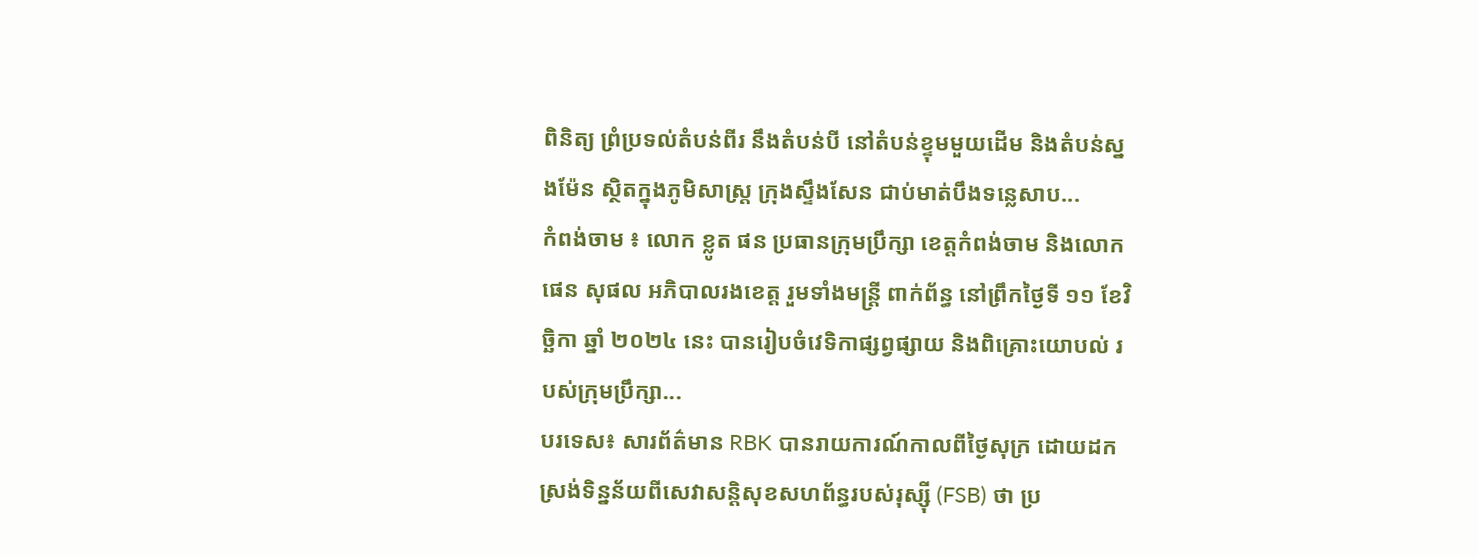ពិនិត្យ ព្រំប្រទល់តំបន់ពីរ នឹងតំបន់បី នៅតំបន់ខ្ទុមមួយដើម និងតំបន់ស្នងម៉ែន ស្ថិតក្នុងភូមិសាស្ត្រ ក្រុងស្ទឹងសែន ជាប់មាត់បឹងទន្លេសាប...
កំពង់ចាម ៖ លោក ខ្លូត ផន ប្រធានក្រុមប្រឹក្សា ខេត្តកំពង់ចាម និងលោក ផេន សុផល អភិបាលរងខេត្ត រួមទាំងមន្ត្រី ពាក់ព័ន្ធ នៅព្រឹកថ្ងៃទី ១១ ខែវិច្ឆិកា ឆ្នាំ ២០២៤ នេះ បានរៀបចំវេទិកាផ្សព្វផ្សាយ និងពិគ្រោះយោបល់ របស់ក្រុមប្រឹក្សា...
បរទេស៖ សារព័ត៌មាន RBK បានរាយការណ៍កាលពីថ្ងៃសុក្រ ដោយដកស្រង់ទិន្នន័យពីសេវាសន្តិសុខសហព័ន្ធរបស់រុស្ស៊ី (FSB) ថា ប្រ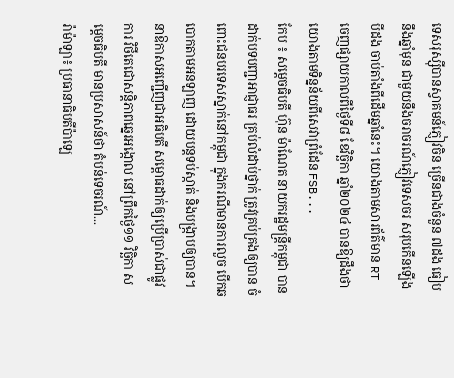ទេសរុស្ស៊ីបានស្វាគមន៍ភ្ញៀវចិន ច្រើនជាងចំនួន ៧ដង ធៀបនឹងឆ្នាំមុន ជាមួយនឹងចរាចរណ៍ភ្ញៀវទេសចរ សរុបកើនឡើងបីដង ចាប់តាំងពីដើមឆ្នាំនេះ។ យោងតាមសារព័ត៌មាន RT ចេញផ្សាយកាលពីថ្ងៃទី៨ ខែវិច្ឆិកា ឆ្នាំ២០២៤ បានឱ្យដឹងថា យោងតាមទិន្នន័យពីសេវាព្រំដែន FSB...
កែប ៖ សម្ដេចធិបតី ហ៊ុន ម៉ាណែត នាយករដ្ឋមន្ដ្រីកម្ពុជា បានដាក់បទបញ្ជាអាជ្ញាធរ គ្រប់លំដាប់ថ្នាក់ ត្រូវគ្រប់គ្រងឲ្យបាន ចំពោះជនបរទេសស្នាក់នៅកម្ពុជា ក្នុងករណីមានការលួច បើកឆបោកតាមអនឡាញ ដោយបន្តទប់ស្កាត់ និងបង្ក្រាបឲ្យបាន។ នាឱកាសអញ្ជើញជាអធិបតី សម្ពោធដាក់ឲ្យប្រើប្រាស់ជាផ្លូវការ វិថីតេជោសន្តិភាពឆ្នេរអង្កោល នៅព្រឹកថ្ងៃ១១ វិច្ឆិកា សម្ដេចធិបតី មានប្រសាសន៍ថា តំបន់ទេចរណ៍...
រ៉ាម៉ាឡា៖ ប្រធានាធិបតីប៉ាឡេ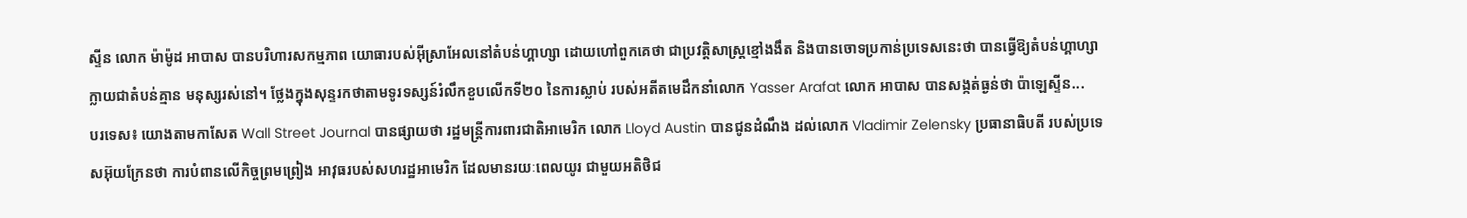ស្ទីន លោក ម៉ាម៉ូដ អាបាស បានបរិហារសកម្មភាព យោធារបស់អ៊ីស្រាអែលនៅតំបន់ហ្គាហ្សា ដោយហៅពួកគេថា ជាប្រវត្តិសាស្ត្រខ្មៅងងឹត និងបានចោទប្រកាន់ប្រទេសនេះថា បានធ្វើឱ្យតំបន់ហ្គាហ្សា ក្លាយជាតំបន់គ្មាន មនុស្សរស់នៅ។ ថ្លែងក្នុងសុន្ទរកថាតាមទូរទស្សន៍រំលឹកខួបលើកទី២០ នៃការស្លាប់ របស់អតីតមេដឹកនាំលោក Yasser Arafat លោក អាបាស បានសង្កត់ធ្ងន់ថា ប៉ាឡេស្ទីន...
បរទេស៖ យោងតាមកាសែត Wall Street Journal បានផ្សាយថា រដ្ឋមន្ត្រីការពារជាតិអាមេរិក លោក Lloyd Austin បានជូនដំណឹង ដល់លោក Vladimir Zelensky ប្រធានាធិបតី របស់ប្រទេសអ៊ុយក្រែនថា ការបំពានលើកិច្ចព្រមព្រៀង អាវុធរបស់សហរដ្ឋអាមេរិក ដែលមានរយៈពេលយូរ ជាមួយអតិថិជ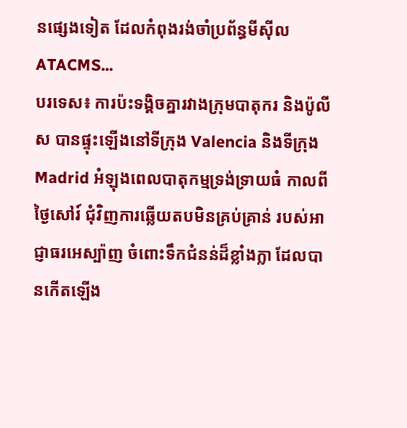នផ្សេងទៀត ដែលកំពុងរង់ចាំប្រព័ន្ធមីស៊ីល ATACMS...
បរទេស៖ ការប៉ះទង្គិចគ្នារវាងក្រុមបាតុករ និងប៉ូលីស បានផ្ទុះឡើងនៅទីក្រុង Valencia និងទីក្រុង Madrid អំឡុងពេលបាតុកម្មទ្រង់ទ្រាយធំ កាលពីថ្ងៃសៅរ៍ ជុំវិញការឆ្លើយតបមិនគ្រប់គ្រាន់ របស់អាជ្ញាធរអេស្ប៉ាញ ចំពោះទឹកជំនន់ដ៏ខ្លាំងក្លា ដែលបានកើតឡើង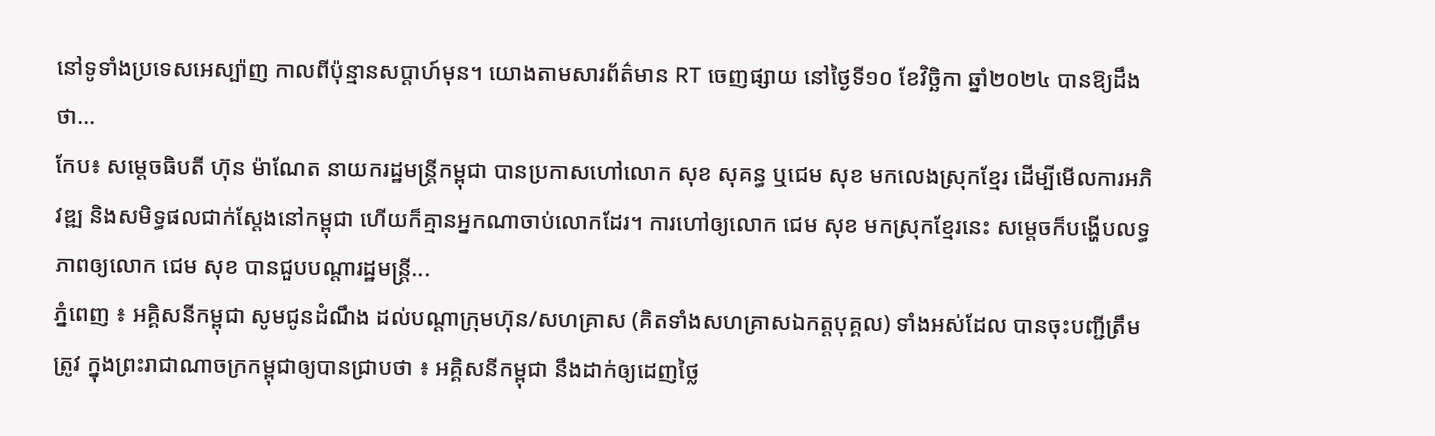នៅទូទាំងប្រទេសអេស្ប៉ាញ កាលពីប៉ុន្មានសប្តាហ៍មុន។ យោងតាមសារព័ត៌មាន RT ចេញផ្សាយ នៅថ្ងៃទី១០ ខែវិច្ឆិកា ឆ្នាំ២០២៤ បានឱ្យដឹងថា...
កែប៖ សម្ដេចធិបតី ហ៊ុន ម៉ាណែត នាយករដ្ឋមន្ដ្រីកម្ពុជា បានប្រកាសហៅលោក សុខ សុគន្ធ ឬជេម សុខ មកលេងស្រុកខ្មែរ ដើម្បីមើលការអភិវឌ្ឍ និងសមិទ្ធផលជាក់ស្ដែងនៅកម្ពុជា ហើយក៏គ្មានអ្នកណាចាប់លោកដែរ។ ការហៅឲ្យលោក ជេម សុខ មកស្រុកខ្មែរនេះ សម្តេចក៏បង្ហើបលទ្ធភាពឲ្យលោក ជេម សុខ បានជួបបណ្តារដ្ឋមន្ដ្រី...
ភ្នំពេញ ៖ អគ្គិសនីកម្ពុជា សូមជូនដំណឹង ដល់បណ្តាក្រុមហ៊ុន/សហគ្រាស (គិតទាំងសហគ្រាសឯកត្តបុគ្គល) ទាំងអស់ដែល បានចុះបញ្ជីត្រឹមត្រូវ ក្នុងព្រះរាជាណាចក្រកម្ពុជាឲ្យបានជ្រាបថា ៖ អគ្គិសនីកម្ពុជា នឹងដាក់ឲ្យដេញថ្លៃ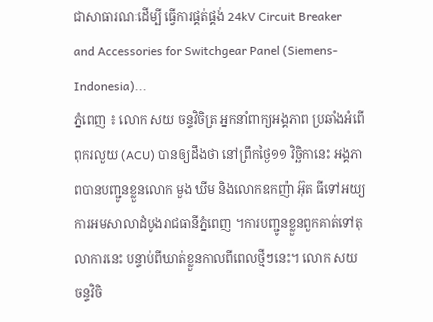ជាសាធារណៈដើម្បី ធ្វើការផ្គត់ផ្គង់ 24kV Circuit Breaker and Accessories for Switchgear Panel (Siemens-Indonesia)...
ភ្នំពេញ ៖ លោក សយ ចន្ទវិចិត្រ អ្នកនាំពាក្យអង្គភាព ប្រឆាំងអំពើពុករលួយ (ACU) បានឲ្យដឹងថា នៅព្រឹកថ្ងៃ១១ វិច្ឆិកានេះ អង្គភាពបានបញ្ជូនខ្លួនលោក មួង ឃីម និងលោកឧកញ៉ា អ៊ុត ធីទៅអយ្យការអមសាលាដំបូងរាជធានីភ្នំពេញ ។ការបញ្ជូនខ្លួនពួកគាត់ទៅតុលាការនេះ បន្ទាប់ពីឃាត់ខ្លួនកាលពីពេលថ្មីៗនេះ។ លោក សយ ចន្ទវិចិ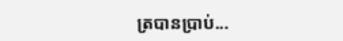ត្របានប្រាប់...